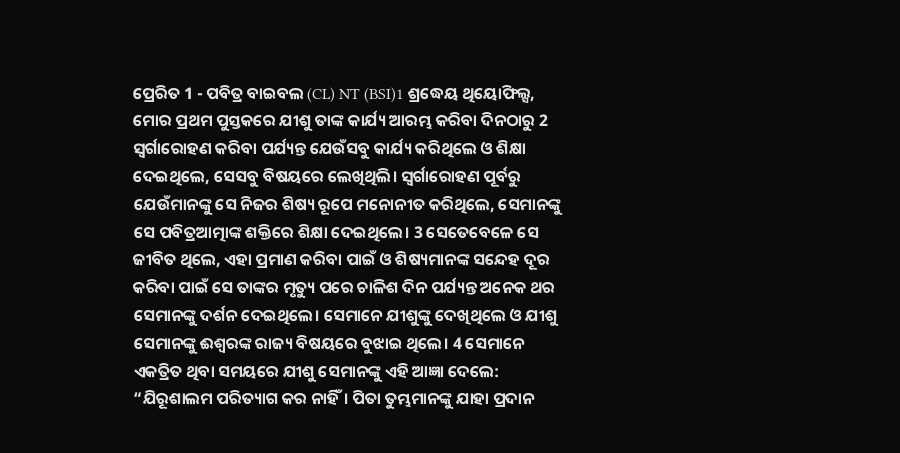ପ୍ରେରିତ 1 - ପବିତ୍ର ବାଇବଲ (CL) NT (BSI)1 ଶ୍ରଦ୍ଧେୟ ଥିୟୋଫିଲ୍ସ, ମୋର ପ୍ରଥମ ପୁସ୍ତକରେ ଯୀଶୁ ତାଙ୍କ କାର୍ଯ୍ୟ ଆରମ୍ଭ କରିବା ଦିନଠାରୁ 2 ସ୍ୱର୍ଗାରୋହଣ କରିବା ପର୍ଯ୍ୟନ୍ତ ଯେଉଁସବୁ କାର୍ଯ୍ୟ କରିଥିଲେ ଓ ଶିକ୍ଷା ଦେଇଥିଲେ, ସେସବୁ ବିଷୟରେ ଲେଖିଥିଲି। ସ୍ୱର୍ଗାରୋହଣ ପୂର୍ବରୁ ଯେଉଁମାନଙ୍କୁ ସେ ନିଜର ଶିଷ୍ୟ ରୂପେ ମନୋନୀତ କରିଥିଲେ, ସେମାନଙ୍କୁ ସେ ପବିତ୍ରଆତ୍ମାଙ୍କ ଶକ୍ତିରେ ଶିକ୍ଷା ଦେଇଥିଲେ। 3 ସେତେବେଳେ ସେ ଜୀବିତ ଥିଲେ, ଏହା ପ୍ରମାଣ କରିବା ପାଇଁ ଓ ଶିଷ୍ୟମାନଙ୍କ ସନ୍ଦେହ ଦୂର କରିବା ପାଇଁ ସେ ତାଙ୍କର ମୃତ୍ୟୁ ପରେ ଚାଳିଶ ଦିନ ପର୍ଯ୍ୟନ୍ତ ଅନେକ ଥର ସେମାନଙ୍କୁ ଦର୍ଶନ ଦେଇଥିଲେ। ସେମାନେ ଯୀଶୁଙ୍କୁ ଦେଖିଥିଲେ ଓ ଯୀଶୁ ସେମାନଙ୍କୁ ଈଶ୍ୱରଙ୍କ ରାଜ୍ୟ ବିଷୟରେ ବୁଝାଇ ଥିଲେ। 4 ସେମାନେ ଏକତ୍ରିତ ଥିବା ସମୟରେ ଯୀଶୁ ସେମାନଙ୍କୁ ଏହି ଆଜ୍ଞା ଦେଲେ: “ଯିରୂଶାଲମ ପରିତ୍ୟାଗ କର ନାହିଁ। ପିତା ତୁମ୍ଭମାନଙ୍କୁ ଯାହା ପ୍ରଦାନ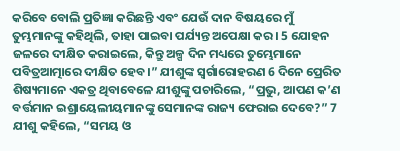କରିବେ ବୋଲି ପ୍ରତିଜ୍ଞା କରିଛନ୍ତି ଏବଂ ଯେଉଁ ଦାନ ବିଷୟରେ ମୁଁ ତୁମ୍ଭମାନଙ୍କୁ କହିଥିଲି, ତାହା ପାଇବା ପର୍ଯ୍ୟନ୍ତ ଅପେକ୍ଷା କର। 5 ଯୋହନ ଜଳରେ ଦୀକ୍ଷିତ କରାଇଲେ, କିନ୍ତୁ ଅଳ୍ପ ଦିନ ମଧ୍ୟରେ ତୁମ୍ଭେମାନେ ପବିତ୍ରଆତ୍ମାରେ ଦୀକ୍ଷିତ ହେବ।” ଯୀଶୁଙ୍କ ସ୍ୱର୍ଗାରୋହରଣ 6 ଦିନେ ପ୍ରେରିତ ଶିଷ୍ୟମାନେ ଏକତ୍ର ଥିବାବେଳେ ଯୀଶୁଙ୍କୁ ପଚାରିଲେ, “ପ୍ରଭୁ, ଆପଣ କ’ଣ ବର୍ତ୍ତମାନ ଇଶ୍ରାୟେଲୀୟମାନଙ୍କୁ ସେମାନଙ୍କ ରାଜ୍ୟ ଫେରାଇ ଦେବେ?” 7 ଯୀଶୁ କହିଲେ, “ସମୟ ଓ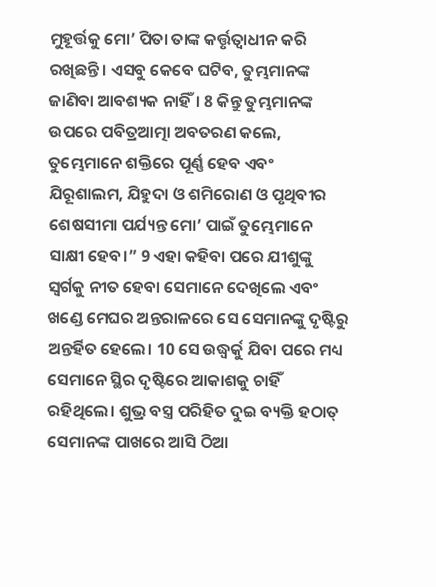ମୁହୂର୍ତ୍ତକୁ ମୋ’ ପିତା ତାଙ୍କ କର୍ତ୍ତୃତ୍ୱାଧୀନ କରି ରଖିଛନ୍ତି। ଏସବୁ କେବେ ଘଟିବ, ତୁମ୍ଭମାନଙ୍କ ଜାଣିବା ଆବଶ୍ୟକ ନାହିଁ। 8 କିନ୍ତୁ ତୁମ୍ଭମାନଙ୍କ ଉପରେ ପବିତ୍ରଆତ୍ମା ଅବତରଣ କଲେ, ତୁମ୍ଭେମାନେ ଶକ୍ତିରେ ପୂର୍ଣ୍ଣ ହେବ ଏବଂ ଯିରୂଶାଲମ, ଯିହୁଦା ଓ ଶମିରୋଣ ଓ ପୃଥିବୀର ଶେଷସୀମା ପର୍ଯ୍ୟନ୍ତ ମୋ’ ପାଇଁ ତୁମ୍ଭେମାନେ ସାକ୍ଷୀ ହେବ।” 9 ଏହା କହିବା ପରେ ଯୀଶୁଙ୍କୁ ସ୍ୱର୍ଗକୁ ନୀତ ହେବା ସେମାନେ ଦେଖିଲେ ଏବଂ ଖଣ୍ଡେ ମେଘର ଅନ୍ତରାଳରେ ସେ ସେମାନଙ୍କୁ ଦୃଷ୍ଟିରୁ ଅନ୍ତର୍ହିତ ହେଲେ। 10 ସେ ଉଦ୍ଧ୍ୱର୍କୁ ଯିବା ପରେ ମଧ୍ୟ ସେମାନେ ସ୍ଥିର ଦୃଷ୍ଟିରେ ଆକାଶକୁ ଚାହିଁ ରହିଥିଲେ। ଶୁଭ୍ର ବସ୍ତ୍ର ପରିହିତ ଦୁଇ ବ୍ୟକ୍ତି ହଠାତ୍ ସେମାନଙ୍କ ପାଖରେ ଆସି ଠିଆ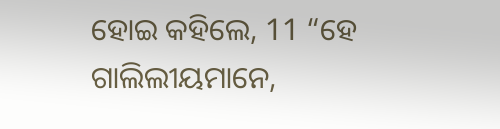ହୋଇ କହିଲେ, 11 “ହେ ଗାଲିଲୀୟମାନେ,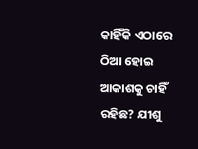କାହିଁକି ଏଠାରେ ଠିଆ ହୋଇ ଆକାଶକୁ ଚାହିଁ ରହିଛ? ଯୀଶୁ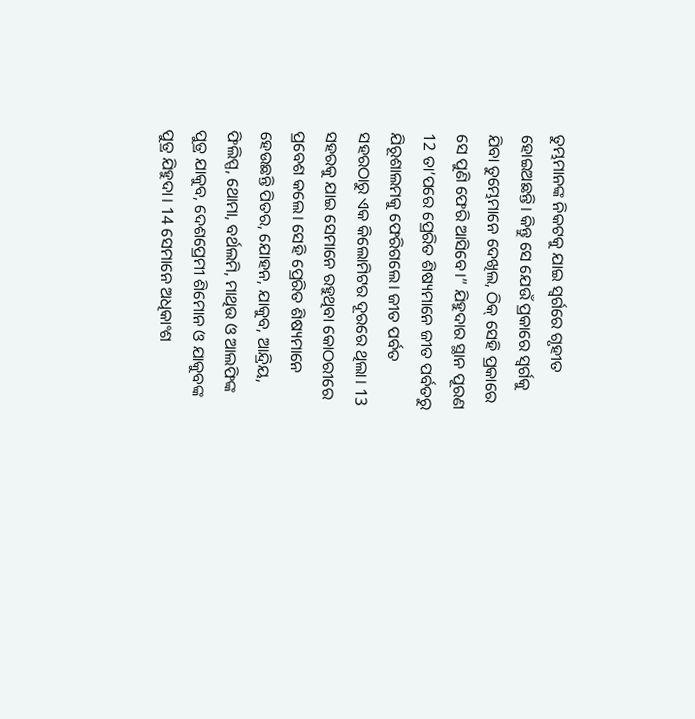ତୁମ୍ଭମାନଙ୍କ ନିକଟକୁ ଯାଇ ସ୍ୱର୍ଗରେ ଗୃହୀତ ହୋଇଅଛନ୍ତି। କିନ୍ତୁ ସେ ଯେଉଁ ପ୍ରକାରେ ସ୍ୱର୍ଗକୁ ଯିବା ତୁମ୍ଭେମାନେ ଦେଖିଲ, ଠିକ୍ ସେହି ପ୍ରକାରେ ସେ ପୁଣି ଫେରି ଆସିବେ।” ଯିହୁଦାର ସ୍ଥାନ ପୂରଣ 12 ତା’ପରେ ପ୍ରେରିତ ଶିଷ୍ୟମାନେ ଜୀତ ପର୍ବତରୁ ଯିରୂଶାଲମକୁ ଫେରିଗଲେ। ଜୀତ ପର୍ବତ ସହରଠାରୁ ଏକ କିଲୋମିଟର ଦୂରରେ ଥିଲା। 13 ସହରକୁ ଯାଇ ସେମାନେ ରହୁଥିବା କୋଠରୀରେ ପ୍ରବେଶ କଲେ। ସେହି ପ୍ରେରିତ ଶିଷ୍ୟମାନେ ହେଉଛନ୍ତି ପିତର, ଯୋହନ, ଯାକୁବ, ଆନ୍ଦ୍ରିୟ, ଫିଲିପ୍ପ, ଥୋମା, ବର୍ଥଲମି, ମାଥିଉ ଓ ଆଲଫିଙ୍କ ପୁତ୍ର ଯାକୁବ, ଦେଶପ୍ରେମୀ ଶିମୋନ ଓ ଯାକୁବଙ୍କ ପୁତ୍ର ଯିହୁଦା। 14 ସେମାନେ ଅଧିକାଂଶ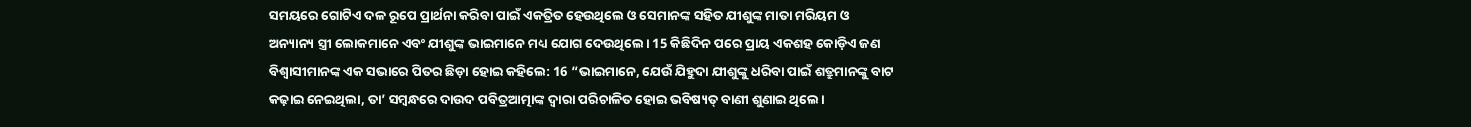ସମୟରେ ଗୋଟିଏ ଦଳ ରୂପେ ପ୍ରାର୍ଥନା କରିବା ପାଇଁ ଏକତ୍ରିତ ହେଉଥିଲେ ଓ ସେମାନଙ୍କ ସହିତ ଯୀଶୁଙ୍କ ମାତା ମରିୟମ ଓ ଅନ୍ୟାନ୍ୟ ସ୍ତ୍ରୀ ଲୋକମାନେ ଏବଂ ଯୀଶୁଙ୍କ ଭାଇମାନେ ମଧ୍ୟ ଯୋଗ ଦେଉଥିଲେ। 15 କିଛିଦିନ ପରେ ପ୍ରାୟ ଏକଶହ କୋଡ଼ିଏ ଜଣ ବିଶ୍ୱାସୀମାନଙ୍କ ଏକ ସଭାରେ ପିତର ଛିଡ଼ା ହୋଇ କହିଲେ: 16 “ଭାଇମାନେ, ଯେଉଁ ଯିହୁଦା ଯୀଶୁଙ୍କୁ ଧରିବା ପାଇଁ ଶତ୍ରୁମାନଙ୍କୁ ବାଟ କଢ଼ାଇ ନେଇଥିଲା, ତା’ ସମ୍ବନ୍ଧରେ ଦାଉଦ ପବିତ୍ରଆତ୍ମାଙ୍କ ଦ୍ୱାରା ପରିଚାଳିତ ହୋଇ ଭବିଷ୍ୟତ୍ ବାଣୀ ଶୁଣାଇ ଥିଲେ।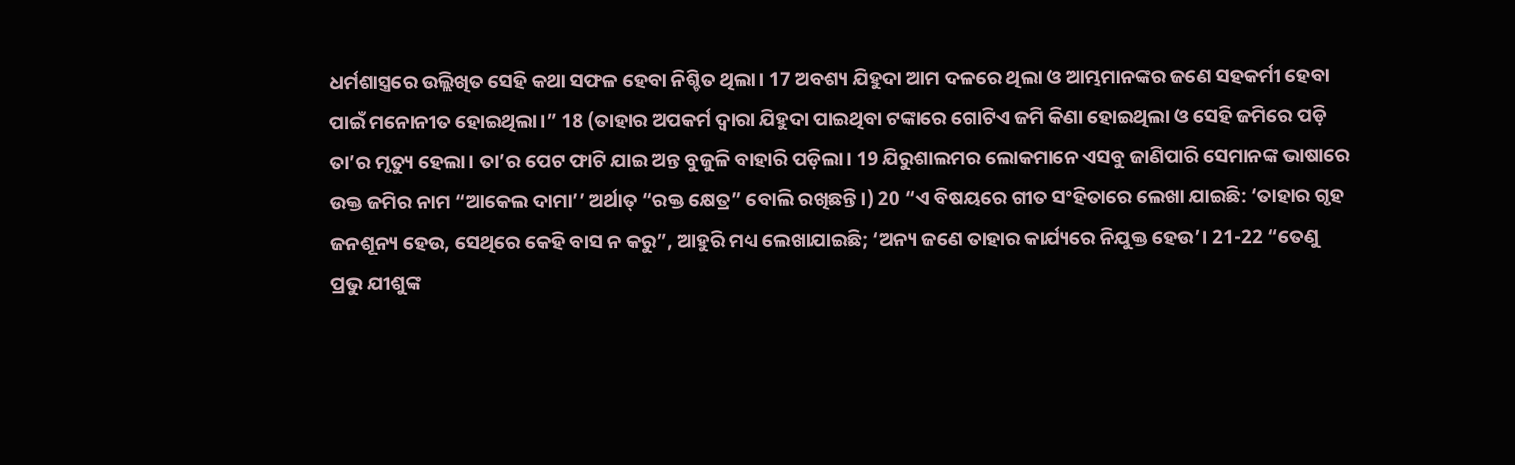ଧର୍ମଶାସ୍ତ୍ରରେ ଉଲ୍ଲିଖିତ ସେହି କଥା ସଫଳ ହେବା ନିଶ୍ଚିତ ଥିଲା। 17 ଅବଶ୍ୟ ଯିହୁଦା ଆମ ଦଳରେ ଥିଲା ଓ ଆମ୍ଭମାନଙ୍କର ଜଣେ ସହକର୍ମୀ ହେବା ପାଇଁ ମନୋନୀତ ହୋଇଥିଲା।” 18 (ତାହାର ଅପକର୍ମ ଦ୍ୱାରା ଯିହୁଦା ପାଇଥିବା ଟଙ୍କାରେ ଗୋଟିଏ ଜମି କିଣା ହୋଇଥିଲା ଓ ସେହି ଜମିରେ ପଡ଼ି ତା’ର ମୃତ୍ୟୁ ହେଲା। ତା’ର ପେଟ ଫାଟି ଯାଇ ଅନ୍ତ ବୁଜୁଳି ବାହାରି ପଡ଼ିଲା। 19 ଯିରୁଶାଲମର ଲୋକମାନେ ଏସବୁ ଜାଣିପାରି ସେମାନଙ୍କ ଭାଷାରେ ଉକ୍ତ ଜମିର ନାମ “ଆକେଲ ଦାମା’’ ଅର୍ଥାତ୍ “ରକ୍ତ କ୍ଷେତ୍ର” ବୋଲି ରଖିଛନ୍ତି।) 20 “ଏ ବିଷୟରେ ଗୀତ ସଂହିତାରେ ଲେଖା ଯାଇଛି: ‘ତାହାର ଗୃହ ଜନଶୂନ୍ୟ ହେଉ, ସେଥିରେ କେହି ବାସ ନ କରୁ”, ଆହୁରି ମଧ୍ୟ ଲେଖାଯାଇଛି; ‘ଅନ୍ୟ ଜଣେ ତାହାର କାର୍ଯ୍ୟରେ ନିଯୁକ୍ତ ହେଉ’। 21-22 “ତେଣୁ ପ୍ରଭୁ ଯୀଶୁଙ୍କ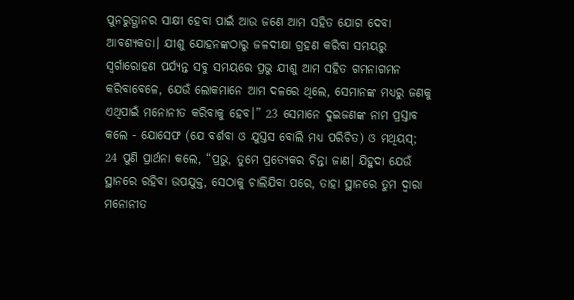ପୁନରୁତ୍ଥାନର ସାକ୍ଷୀ ହେବା ପାଇଁ ଆଉ ଜଣେ ଆମ ସହିତ ଯୋଗ ଦେବା ଆବଶ୍ୟକତା। ଯୀଶୁ ଯୋହନଙ୍କଠାରୁ ଜଳଦୀକ୍ଷା ଗ୍ରହଣ କରିବା ସମୟରୁ ସ୍ୱର୍ଗାରୋହଣ ପର୍ଯ୍ୟନ୍ତ ସବୁ ସମୟରେ ପ୍ରଭୁ ଯୀଶୁ ଆମ ସହିତ ଗମନାଗମନ କରିବାବେଳେ, ଯେଉଁ ଲୋକମାନେ ଆମ ଦଳରେ ଥିଲେ, ସେମାନଙ୍କ ମଧ୍ୟରୁ ଜଣକୁ ଏଥିପାଇଁ ମନୋନୀତ କରିବାକୁ ହେବ।” 23 ସେମାନେ ଦୁଇଜଣଙ୍କ ନାମ ପ୍ରସ୍ତାବ କଲେ - ଯୋସେଫ (ଯେ ବର୍ଶବା ଓ ଯୁସ୍ତସ ବୋଲି ମଧ୍ୟ ପରିଚିତ) ଓ ମଥିୟସ୍; 24 ପୁଣି ପ୍ରାର୍ଥନା କଲେ, “ପ୍ରଭୁ, ତୁମେ ପ୍ରତ୍ୟେକର ଚିନ୍ତା ଜାଣ। ଯିହୁଦା ଯେଉଁ ସ୍ଥାନରେ ରହିବା ଉପଯୁକ୍ତ, ସେଠାକୁ ଚାଲିଯିବା ପରେ, ତାହା ସ୍ଥାନରେ ତୁମ ଦ୍ୱାରା ମନୋନୀତ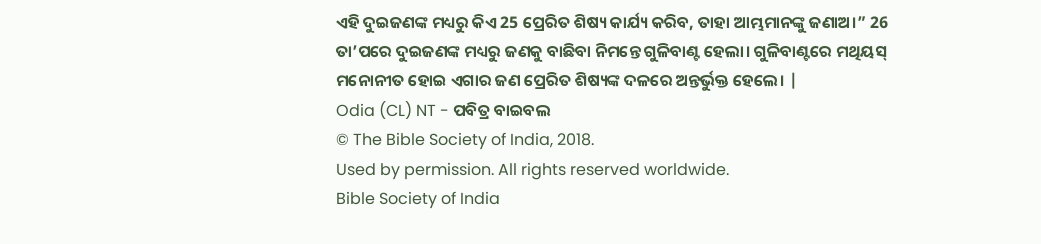ଏହି ଦୁଇଜଣଙ୍କ ମଧ୍ୟରୁ କିଏ 25 ପ୍ରେରିତ ଶିଷ୍ୟ କାର୍ଯ୍ୟ କରିବ, ତାହା ଆମ୍ଭମାନଙ୍କୁ ଜଣାଅ।” 26 ତା’ପରେ ଦୁଇଜଣଙ୍କ ମଧ୍ୟରୁ ଜଣକୁ ବାଛିବା ନିମନ୍ତେ ଗୁଳିବାଣ୍ଟ ହେଲା। ଗୁଳିବାଣ୍ଟରେ ମଥିୟସ୍ ମନୋନୀତ ହୋଇ ଏଗାର ଜଣ ପ୍ରେରିତ ଶିଷ୍ୟଙ୍କ ଦଳରେ ଅନ୍ତର୍ଭୁକ୍ତ ହେଲେ। |
Odia (CL) NT - ପବିତ୍ର ବାଇବଲ
© The Bible Society of India, 2018.
Used by permission. All rights reserved worldwide.
Bible Society of India